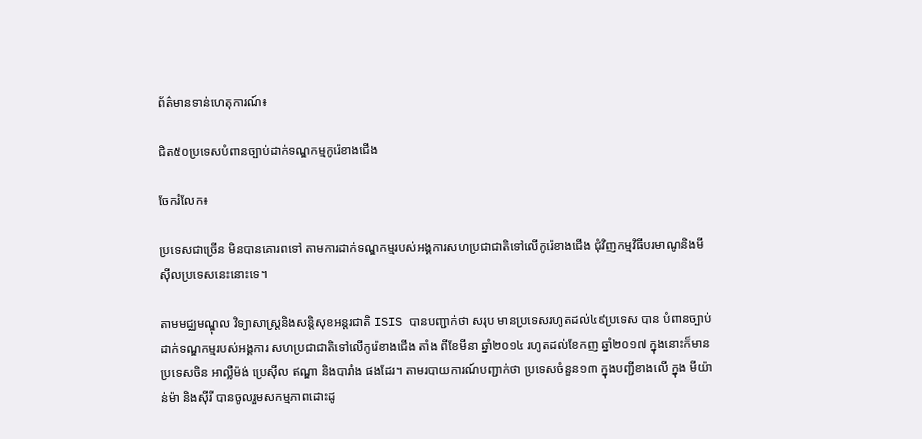ព័ត៌មានទាន់ហេតុការណ៍៖

ជិត៥០ប្រទេសបំពានច្បាប់ដាក់ទណ្ឌកម្មកូរ៉េខាងជើង

ចែករំលែក៖

ប្រទេសជាច្រើន មិនបានគោរពទៅ តាមការដាក់ទណ្ឌកម្មរបស់អង្គការសហប្រជាជាតិទៅលើកូរ៉េខាងជើង ជុំវិញកម្មវិធីបរមាណូនិងមីស៊ីលប្រទេសនេះនោះទេ។

តាមមជ្ឈមណ្ឌុល វិទ្យាសាស្ត្រនិងសន្តិសុខអន្តរជាតិ ISIS បានបញ្ជាក់ថា សរុប មានប្រទេសរហូតដល់៤៩ប្រទេស បាន បំពានច្បាប់ដាក់ទណ្ឌកម្មរបស់អង្គការ សហប្រជាជាតិទៅលើកូរ៉េខាងជើង តាំង ពីខែមីនា ឆ្នាំ២០១៤ រហូតដល់ខែកញ ឆ្នាំ២០១៧ ក្នុងនោះក៏មានប្រទេសចិន អាល្លឺម៉ង់ ប្រេស៊ីល ឥណ្ឌា និងបារាំង ផងដែរ។ តាមរបាយការណ៍បញ្ជាក់ថា ប្រទេសចំនួន១៣ ក្នុងបញ្ជីខាងលើ ក្នុង មីយ៉ាន់ម៉ា និងស៊ីរី បានចូលរួមសកម្មភាពដោះដូ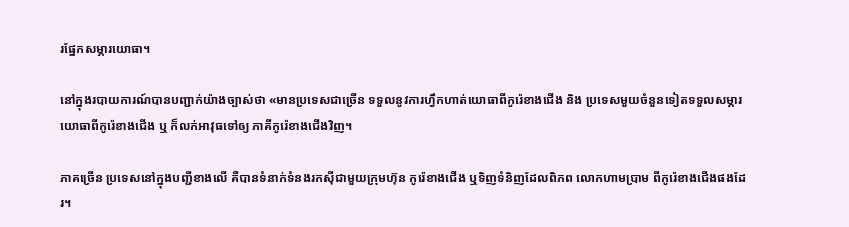រផ្នែកសម្ភារយោធា។

នៅក្នុងរបាយការណ៍បានបញ្ជាក់យ៉ាងច្បាស់ថា «មានប្រទេសជាច្រើន ទទួលនូវការហ្វឹកហាត់យោធាពីកូរ៉េខាងជើង និង ប្រទេសមួយចំនួនទៀតទទួលសម្ភារយោធាពីកូរ៉េខាងជើង ឬ ក៏លក់អាវុធទៅឲ្យ ភាគីកូរ៉េខាងជើងវិញ។

ភាគច្រើន ប្រទេសនៅក្នុងបញ្ជីខាងលើ គឺបានទំនាក់ទំនងរកសុីជាមួយក្រុមហ៊ុន កូរ៉េខាងជើង ឬទិញទំនិញដែលពិភព លោកហាមប្រាម ពីកូរ៉េខាងជើងផងដែរ។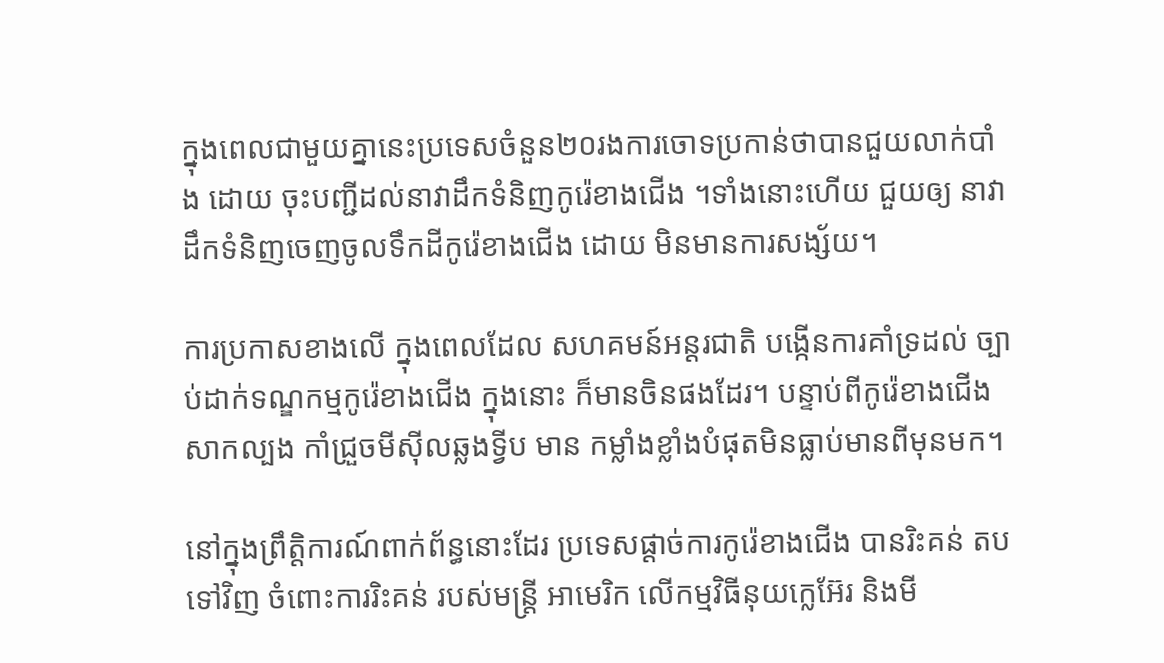ក្នុងពេលជាមួយគ្នានេះប្រទេសចំនួន២០រងការចោទប្រកាន់ថាបានជួយលាក់បាំង ដោយ ចុះបញ្ជីដល់នាវាដឹកទំនិញកូរ៉េខាងជើង ។ទាំងនោះហើយ ជួយឲ្យ នាវាដឹកទំនិញចេញចូលទឹកដីកូរ៉េខាងជើង ដោយ មិនមានការសង្ស័យ។

ការប្រកាសខាងលើ ក្នុងពេលដែល សហគមន៍អន្តរជាតិ បង្កើនការគាំទ្រដល់ ច្បាប់ដាក់ទណ្ឌកម្មកូរ៉េខាងជើង ក្នុងនោះ ក៏មានចិនផងដែរ។ បន្ទាប់ពីកូរ៉េខាងជើង សាកល្បង កាំជ្រួចមីស៊ីលឆ្លងទ្វីប មាន កម្លាំងខ្លាំងបំផុតមិនធ្លាប់មានពីមុនមក។

នៅក្នុងព្រឹត្តិការណ៍ពាក់ព័ន្ធនោះដែរ ប្រទេសផ្ដាច់ការកូរ៉េខាងជើង បានរិះគន់ តបទៅវិញ ចំពោះការរិះគន់ របស់មន្រ្តី អាមេរិក លើកម្មវិធីនុយក្លេអ៊ែរ និងមី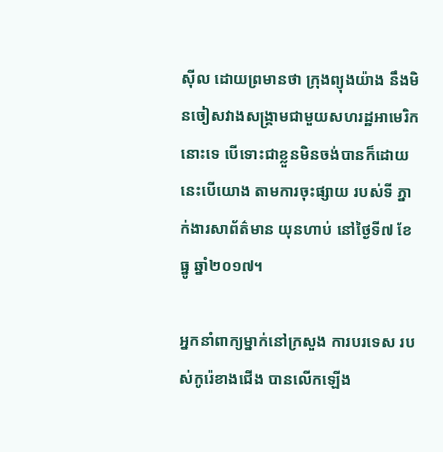ស៊ីល ដោយព្រមានថា ក្រុងព្យុងយ៉ាង នឹងមិនចៀសវាងសង្រ្គាមជាមួយសហរដ្ឋអាមេរិកនោះទេ បើទោះជាខ្លួនមិនចង់បានក៏ដោយនេះបើយោង តាមការចុះផ្សាយ របស់ទី ភ្នាក់ងារសាព័ត៌មាន យុនហាប់ នៅថ្ងៃទី៧ ខែធ្នូ ឆ្នាំ២០១៧។

អ្នកនាំពាក្យម្នាក់នៅក្រសួង ការបរទេស របស់កូរ៉េខាងជើង បានលើកឡើង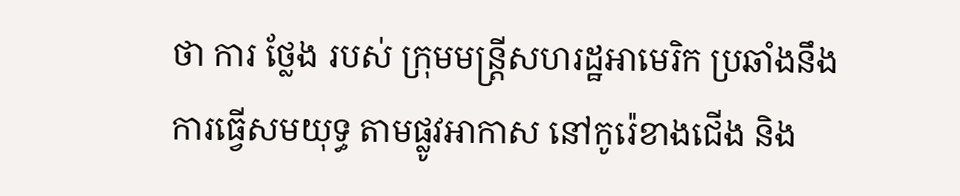ថា ការ ថ្លែង របស់ ក្រុមមន្ត្រីសហរដ្ឋអាមេរិក ប្រឆាំងនឹងការធ្វើសមយុទ្ធ តាមផ្លូវអាកាស នៅកូរ៉េខាងជើង និង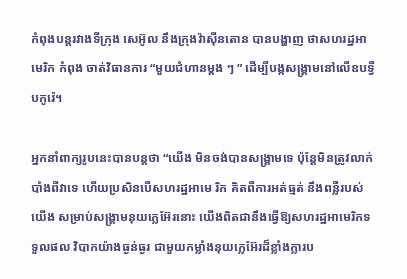កំពុងបន្តរវាងទីក្រុង សេអ៊ូល នឹងក្រុងវ៉ាស៊ីនតោន បានបង្ហាញ ថាសហរដ្ឋអាមេរិក កំពុង ចាត់វិធានការ “មួយជំហានម្តង ៗ ” ដើម្បីបង្កសង្គ្រាមនៅលើឧបទ្វីបកូរ៉េ។

អ្នកនាំពាក្យរូបនេះបានបន្ដថា “យើង មិនចង់បានសង្រ្គាមទេ ប៉ុន្តែមិនត្រូវលាក់ បាំងពីវាទេ ហើយប្រសិនបើសហរដ្ឋអាមេ រិក គិតពីការអត់ធ្មត់ នឹងពន្លឺរបស់យើង សម្រាប់សង្គ្រាមនុយក្លេអ៊ែរនោះ យើងពិតជានឹងធ្វើឱ្យសហរដ្ឋអាមេរិកទទួលផល វិបាកយ៉ាងធ្ងន់ធ្ងរ ជាមួយកម្លាំងនុយក្លេអ៊ែរដ៏ខ្លាំងក្លារប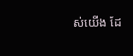ស់យើង ដែ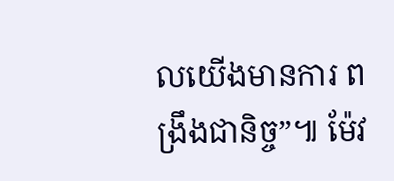លយើងមានការ ពង្រឹងជានិច្ច”៕ ម៉ែវ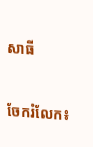សាធី


ចែករំលែក៖